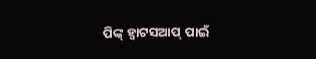ପିଙ୍କ୍ ହ୍ୱାଟସଆପ୍ ପାଇଁ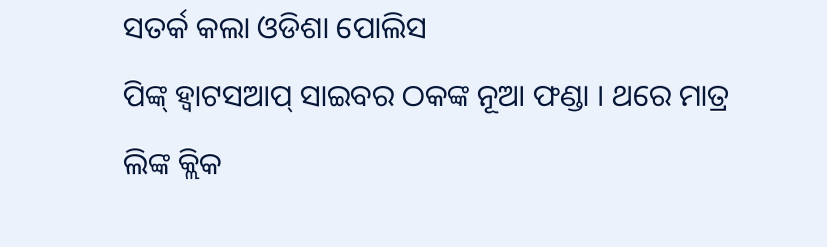ସତର୍କ କଲା ଓଡିଶା ପୋଲିସ
ପିଙ୍କ୍ ହ୍ୱାଟସଆପ୍ ସାଇବର ଠକଙ୍କ ନୂଆ ଫଣ୍ଡା । ଥରେ ମାତ୍ର ଲିଙ୍କ କ୍ଲିକ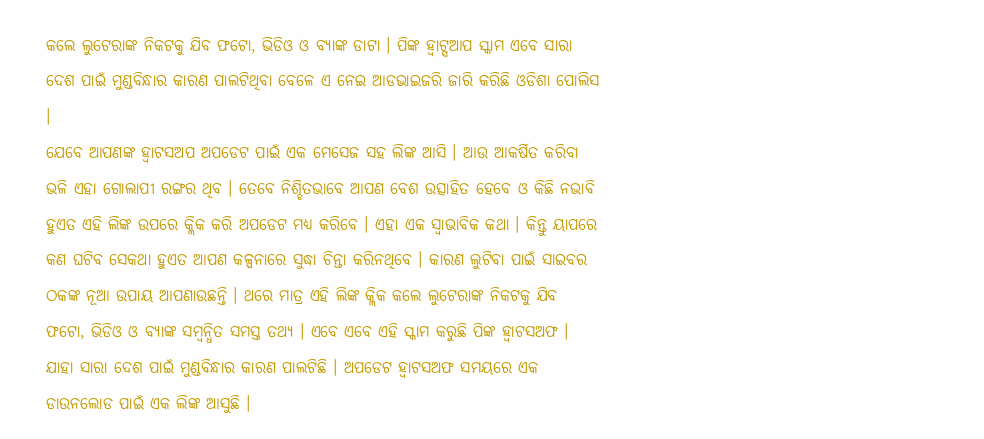କଲେ ଲୁଟେରାଙ୍କ ନିକଟକୁ ଯିବ ଫଟୋ, ଭିଡିଓ ଓ ବ୍ୟାଙ୍କ ଡାଟା । ପିଙ୍କ ହ୍ଵାଟ୍ସଆପ ସ୍କାମ ଏବେ ସାରା ଦେଶ ପାଇଁ ମୁଣ୍ଡବିନ୍ଧାର କାରଣ ପାଲଟିଥିବା ବେଳେ ଏ ନେଇ ଆଡଭାଇଜରି ଜାରି କରିଛି ଓଡିଶା ପୋଲିସ ।
ଯେବେ ଆପଣଙ୍କ ହ୍ୱାଟସଅପ ଅପଡେଟ ପାଇଁ ଏକ ମେସେଜ ସହ ଲିଙ୍କ ଆସି । ଆଉ ଆକର୍ଷିତ କରିବା ଭଳି ଏହା ଗୋଲାପୀ ରଙ୍ଗର ଥିବ । ତେବେ ନିଶ୍ଚିତଭାବେ ଆପଣ ବେଶ ଉତ୍ସାହିତ ହେବେ ଓ କିଛି ନଭାବି ହୁଏତ ଏହି ଲିଙ୍କ ଉପରେ କ୍ଲିକ କରି ଅପଡେଟ ମଧ୍ୟ କରିବେ । ଏହା ଏକ ସ୍ୱାଭାବିକ କଥା । କିନ୍ତୁ ୟାପରେ କଣ ଘଟିବ ସେକଥା ହୁଏତ ଆପଣ କଳ୍ପନାରେ ସୁଦ୍ଧା ଚିନ୍ତା କରିନଥିବେ । କାରଣ ଲୁଟିବା ପାଇଁ ସାଇବର ଠକଙ୍କ ନୂଆ ଉପାୟ ଆପଣାଉଛନ୍ତି । ଥରେ ମାତ୍ର ଏହି ଲିଙ୍କ କ୍ଲିକ କଲେ ଲୁଟେରାଙ୍କ ନିକଟକୁ ଯିବ ଫଟୋ, ଭିଡିଓ ଓ ବ୍ୟାଙ୍କ ସମ୍ବନ୍ଧିତ ସମସ୍ତ ତଥ୍ୟ । ଏବେ ଏବେ ଏହି ସ୍କାମ କରୁଛି ପିଙ୍କ ହ୍ୱାଟସଅଫ । ଯାହା ସାରା ଦେଶ ପାଇଁ ମୁଣ୍ଡବିନ୍ଧାର କାରଣ ପାଲଟିଛି । ଅପଡେଟ ହ୍ୱାଟସଅଫ ସମୟରେ ଏକ ଡାଉନଲୋଡ ପାଇଁ ଏକ ଲିଙ୍କ ଆସୁଛି ।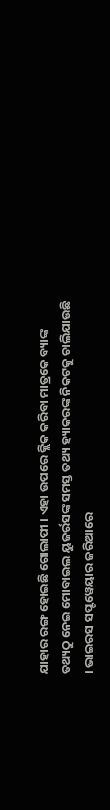ଯାହାର ରଙ୍ଗ ହୋଇଛି ଗୋଲାପୀ । ଏହା ଉପରେ କ୍ଲିକ କରିବା ମାତ୍ରକେ ବ୍ୟାଙ୍କ ତଥ୍ୟଠୁ ନେଇ ମୋବାଇଲ ୟୁଜର୍ରସଙ୍କ ସମସ୍ତ ତଥ୍ୟ ହ୍ୟାକରଙ୍କ ନିକଟକୁ ଚାଲିଯାଉଛି । ଭାଇରସ ସପ୍ଟୱେୟାର ଜରିଆରେ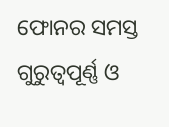ଫୋନର ସମସ୍ତ ଗୁରୁତ୍ୱପୂର୍ଣ୍ଣ ଓ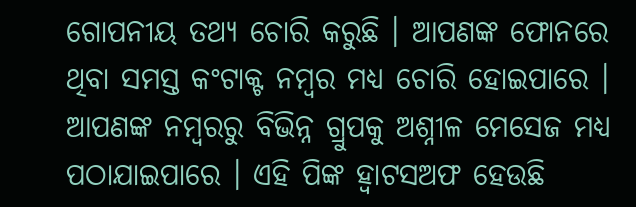ଗୋପନୀୟ ତଥ୍ୟ ଚୋରି କରୁଛି । ଆପଣଙ୍କ ଫୋନରେ ଥିବା ସମସ୍ତ କଂଟାକ୍ଟ ନମ୍ବର ମଧ୍ୟ ଚୋରି ହୋଇପାରେ । ଆପଣଙ୍କ ନମ୍ବରରୁ ବିଭିନ୍ନ ଗ୍ରୁପକୁ ଅଶ୍ନୀଳ ମେସେଜ ମଧ୍ୟ ପଠାଯାଇପାରେ । ଏହି ପିଙ୍କ ହ୍ୱାଟସଅଫ ହେଉଛି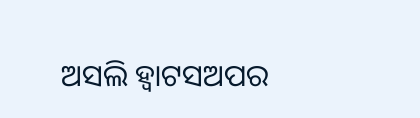ଅସଲି ହ୍ୱାଟସଅପର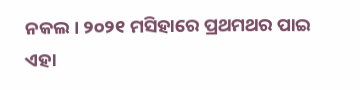ନକଲ । ୨୦୨୧ ମସିହାରେ ପ୍ରଥମଥର ପାଇ ଏହା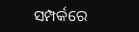ସମ୍ପର୍କରେ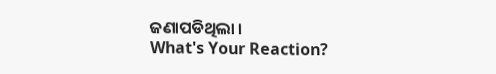ଜଣାପଡିଥିଲା ।
What's Your Reaction?